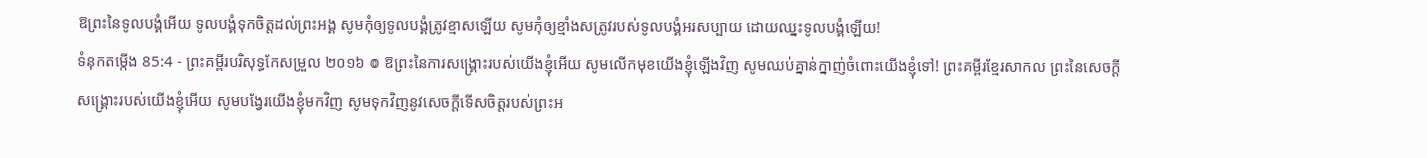ឱព្រះនៃទូលបង្គំអើយ ទូលបង្គំទុកចិត្តដល់ព្រះអង្គ សូមកុំឲ្យទូលបង្គំត្រូវខ្មាសឡើយ សូមកុំឲ្យខ្មាំងសត្រូវរបស់ទូលបង្គំអរសប្បាយ ដោយឈ្នះទូលបង្គំឡើយ!
ទំនុកតម្កើង 85:4 - ព្រះគម្ពីរបរិសុទ្ធកែសម្រួល ២០១៦ ៙ ឱព្រះនៃការសង្គ្រោះរបស់យើងខ្ញុំអើយ សូមលើកមុខយើងខ្ញុំឡើងវិញ សូមឈប់គ្នាន់ក្នាញ់ចំពោះយើងខ្ញុំទៅ! ព្រះគម្ពីរខ្មែរសាកល ព្រះនៃសេចក្ដីសង្គ្រោះរបស់យើងខ្ញុំអើយ សូមបង្វែរយើងខ្ញុំមកវិញ សូមទុកវិញនូវសេចក្ដីទើសចិត្តរបស់ព្រះអ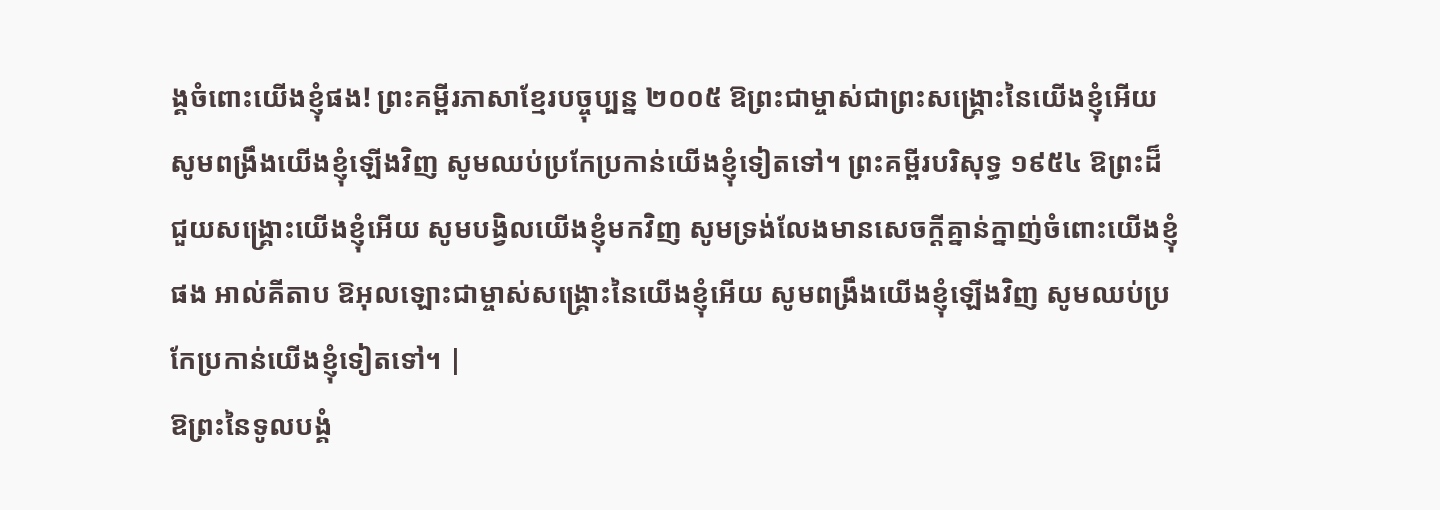ង្គចំពោះយើងខ្ញុំផង! ព្រះគម្ពីរភាសាខ្មែរបច្ចុប្បន្ន ២០០៥ ឱព្រះជាម្ចាស់ជាព្រះសង្គ្រោះនៃយើងខ្ញុំអើយ សូមពង្រឹងយើងខ្ញុំឡើងវិញ សូមឈប់ប្រកែប្រកាន់យើងខ្ញុំទៀតទៅ។ ព្រះគម្ពីរបរិសុទ្ធ ១៩៥៤ ឱព្រះដ៏ជួយសង្គ្រោះយើងខ្ញុំអើយ សូមបង្វិលយើងខ្ញុំមកវិញ សូមទ្រង់លែងមានសេចក្ដីគ្នាន់ក្នាញ់ចំពោះយើងខ្ញុំផង អាល់គីតាប ឱអុលឡោះជាម្ចាស់សង្គ្រោះនៃយើងខ្ញុំអើយ សូមពង្រឹងយើងខ្ញុំឡើងវិញ សូមឈប់ប្រកែប្រកាន់យើងខ្ញុំទៀតទៅ។ |
ឱព្រះនៃទូលបង្គំ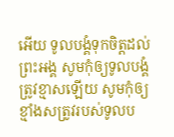អើយ ទូលបង្គំទុកចិត្តដល់ព្រះអង្គ សូមកុំឲ្យទូលបង្គំត្រូវខ្មាសឡើយ សូមកុំឲ្យខ្មាំងសត្រូវរបស់ទូលប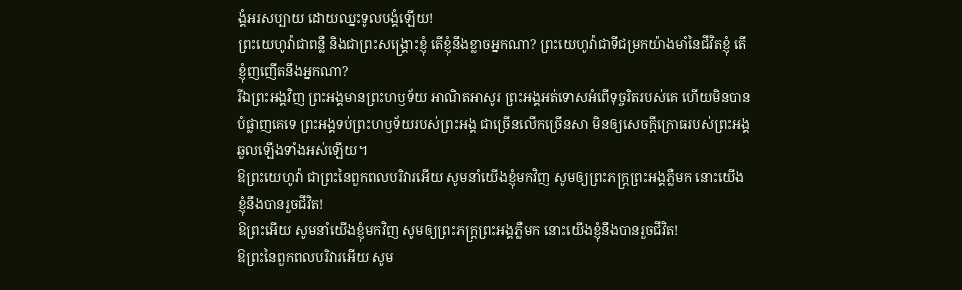ង្គំអរសប្បាយ ដោយឈ្នះទូលបង្គំឡើយ!
ព្រះយេហូវ៉ាជាពន្លឺ និងជាព្រះសង្គ្រោះខ្ញុំ តើខ្ញុំនឹងខ្លាចអ្នកណា? ព្រះយេហូវ៉ាជាទីជម្រកយ៉ាងមាំនៃជីវិតខ្ញុំ តើខ្ញុំញញើតនឹងអ្នកណា?
រីឯព្រះអង្គវិញ ព្រះអង្គមានព្រះហឫទ័យ អាណិតអាសូរ ព្រះអង្គអត់ទោសអំពើទុច្ចរិតរបស់គេ ហើយមិនបានបំផ្លាញគេទេ ព្រះអង្គទប់ព្រះហឫទ័យរបស់ព្រះអង្គ ជាច្រើនលើកច្រើនសា មិនឲ្យសេចក្ដីក្រោធរបស់ព្រះអង្គ ឆួលឡើងទាំងអស់ឡើយ។
ឱព្រះយេហូវ៉ា ជាព្រះនៃពួកពលបរិវារអើយ សូមនាំយើងខ្ញុំមកវិញ សូមឲ្យព្រះភក្ត្រព្រះអង្គភ្លឺមក នោះយើងខ្ញុំនឹងបានរួចជីវិត!
ឱព្រះអើយ សូមនាំយើងខ្ញុំមកវិញ សូមឲ្យព្រះភក្ត្រព្រះអង្គភ្លឺមក នោះយើងខ្ញុំនឹងបានរួចជីវិត!
ឱព្រះនៃពួកពលបរិវារអើយ សូម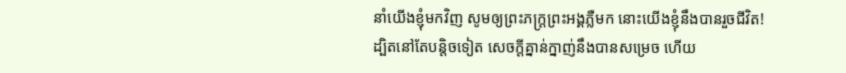នាំយើងខ្ញុំមកវិញ សូមឲ្យព្រះភក្ត្រព្រះអង្គភ្លឺមក នោះយើងខ្ញុំនឹងបានរួចជីវិត!
ដ្បិតនៅតែបន្តិចទៀត សេចក្ដីគ្នាន់ក្នាញ់នឹងបានសម្រេច ហើយ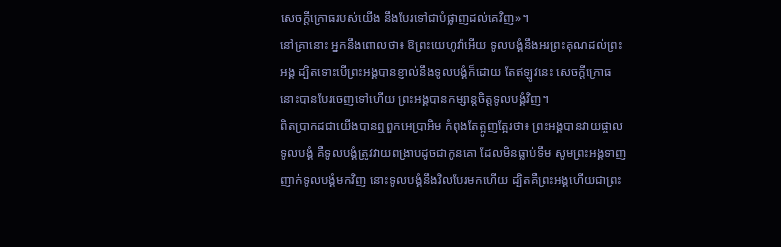សេចក្ដីក្រោធរបស់យើង នឹងបែរទៅជាបំផ្លាញដល់គេវិញ»។
នៅគ្រានោះ អ្នកនឹងពោលថា៖ ឱព្រះយេហូវ៉ាអើយ ទូលបង្គំនឹងអរព្រះគុណដល់ព្រះអង្គ ដ្បិតទោះបើព្រះអង្គបានខ្ញាល់នឹងទូលបង្គំក៏ដោយ តែឥឡូវនេះ សេចក្ដីក្រោធនោះបានបែរចេញទៅហើយ ព្រះអង្គបានកម្សាន្តចិត្តទូលបង្គំវិញ។
ពិតប្រាកដជាយើងបានឮពួកអេប្រាអិម កំពុងតែត្អូញត្អែរថា៖ ព្រះអង្គបានវាយផ្ចាលទូលបង្គំ គឺទូលបង្គំត្រូវវាយពង្រាបដូចជាកូនគោ ដែលមិនធ្លាប់ទឹម សូមព្រះអង្គទាញញាក់ទូលបង្គំមកវិញ នោះទូលបង្គំនឹងវិលបែរមកហើយ ដ្បិតគឺព្រះអង្គហើយជាព្រះ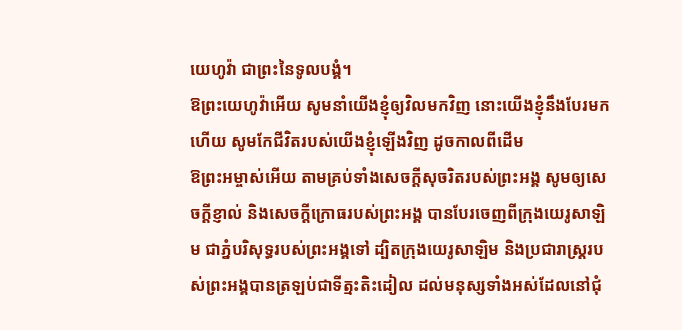យេហូវ៉ា ជាព្រះនៃទូលបង្គំ។
ឱព្រះយេហូវ៉ាអើយ សូមនាំយើងខ្ញុំឲ្យវិលមកវិញ នោះយើងខ្ញុំនឹងបែរមកហើយ សូមកែជីវិតរបស់យើងខ្ញុំឡើងវិញ ដូចកាលពីដើម
ឱព្រះអម្ចាស់អើយ តាមគ្រប់ទាំងសេចក្ដីសុចរិតរបស់ព្រះអង្គ សូមឲ្យសេចក្ដីខ្ញាល់ និងសេចក្ដីក្រោធរបស់ព្រះអង្គ បានបែរចេញពីក្រុងយេរូសាឡិម ជាភ្នំបរិសុទ្ធរបស់ព្រះអង្គទៅ ដ្បិតក្រុងយេរូសាឡិម និងប្រជារាស្ត្ររបស់ព្រះអង្គបានត្រឡប់ជាទីត្មះតិះដៀល ដល់មនុស្សទាំងអស់ដែលនៅជុំ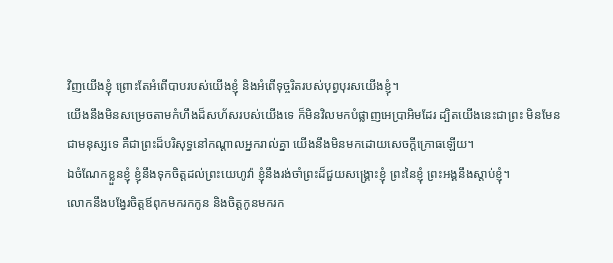វិញយើងខ្ញុំ ព្រោះតែអំពើបាបរបស់យើងខ្ញុំ និងអំពើទុច្ចរិតរបស់បុព្វបុរសយើងខ្ញុំ។
យើងនឹងមិនសម្រេចតាមកំហឹងដ៏សហ័សរបស់យើងទេ ក៏មិនវិលមកបំផ្លាញអេប្រាអិមដែរ ដ្បិតយើងនេះជាព្រះ មិនមែនជាមនុស្សទេ គឺជាព្រះដ៏បរិសុទ្ធនៅកណ្ដាលអ្នករាល់គ្នា យើងនឹងមិនមកដោយសេចក្ដីក្រោធឡើយ។
ឯចំណែកខ្លួនខ្ញុំ ខ្ញុំនឹងទុកចិត្តដល់ព្រះយេហូវ៉ា ខ្ញុំនឹងរង់ចាំព្រះដ៏ជួយសង្គ្រោះខ្ញុំ ព្រះនៃខ្ញុំ ព្រះអង្គនឹងស្តាប់ខ្ញុំ។
លោកនឹងបង្វែរចិត្តឪពុកមករកកូន និងចិត្តកូនមករក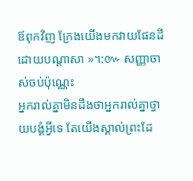ឪពុកវិញ ក្រែងយើងមកវាយផែនដីដោយបណ្ដាសា »។:៚ សញ្ញាចាស់ចប់ប៉ុណ្ណេះ
អ្នករាល់គ្នាមិនដឹងថាអ្នករាល់គ្នាថ្វាយបង្គំអ្វីទេ តែយើងស្គាល់ព្រះដែ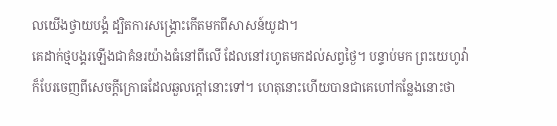លយើងថ្វាយបង្គំ ដ្បិតការសង្គ្រោះកើតមកពីសាសន៍យូដា។
គេដាក់ថ្មបង្គរឡើងជាគំនរយ៉ាងធំនៅពីលើ ដែលនៅរហូតមកដល់សព្វថ្ងៃ។ បន្ទាប់មក ព្រះយេហូវ៉ាក៏បែរចេញពីសេចក្ដីក្រោធដែលឆួលក្ដៅនោះទៅ។ ហេតុនោះហើយបានជាគេហៅកន្លែងនោះថា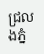ជ្រលងភ្នំ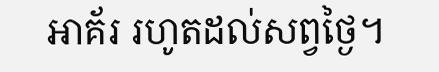អាគ័រ រហូតដល់សព្វថ្ងៃ។